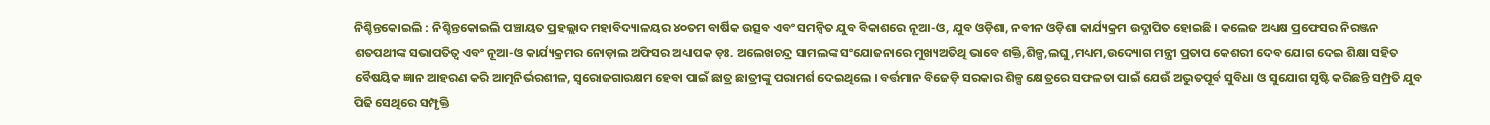ନିଶ୍ଚିନ୍ତକୋଇଲି : ନିଶ୍ଚିନ୍ତକୋଇଲି ପଞ୍ଚାୟତ ପ୍ରହଲ୍ଲାଦ ମହାବିଦ୍ୟାଳୟର ୪୦ତମ ବାର୍ଷିକ ଉତ୍ସବ ଏବଂ ସମନ୍ୱିତ ଯୁବ ବିକାଶରେ ନୂଆ-ଓ, ଯୁବ ଓଡ଼ିଶା, ନବୀନ ଓଡ଼ିଶା କାର୍ଯ୍ୟକ୍ରମ ଉଦ୍ଯାପିତ ହୋଇଛି । କଲେଜ ଅଧ୍ୟକ୍ଷ ପ୍ରଫେସର ନିରଞ୍ଜନ ଶତପଥୀଙ୍କ ସଭାପତିତ୍ୱ ଏବଂ ନୂଆ-ଓ କାର୍ଯ୍ୟକ୍ରମର ନୋଡ଼ାଲ ଅଫିସର ଅଧ୍ୟାପକ ଡ଼ଃ. ଅଲେଖଚନ୍ଦ୍ର ସାମଲଙ୍କ ସଂଯୋଜନାରେ ମୁଖ୍ୟଅତିଥି ଭାବେ ଶକ୍ତି,ଶିଳ୍ପ,ଲଘୁ,ମଧ୍ୟମ,ଉଦ୍ୟୋଗ ମନ୍ତ୍ରୀ ପ୍ରତାପ କେଶରୀ ଦେବ ଯୋଗ ଦେଇ ଶିକ୍ଷା ସହିତ ବୈଷୟିକ ଜ୍ଞାନ ଆହରଣ କରି ଆତ୍ମନିର୍ଭରଶୀଳ, ସ୍ୱରୋଜଗାରକ୍ଷମ ହେବା ପାଇଁ ଛାତ୍ର ଛାତ୍ରୀଙ୍କୁ ପରାମର୍ଶ ଦେଇଥିଲେ । ବର୍ତ୍ତମାନ ବିଜେଡ଼ି ସରକାର ଶିଳ୍ପ କ୍ଷେତ୍ରରେ ସଫଳତା ପାଇଁ ଯେଉଁ ଅଦ୍ଭୁତପୂର୍ବ ସୁବିଧା ଓ ସୁଯୋଗ ସୃଷ୍ଟି କରିଛନ୍ତି ସମ୍ପ୍ରତି ଯୁବ ପିଢି ସେଥିରେ ସମ୍ପୃକ୍ତି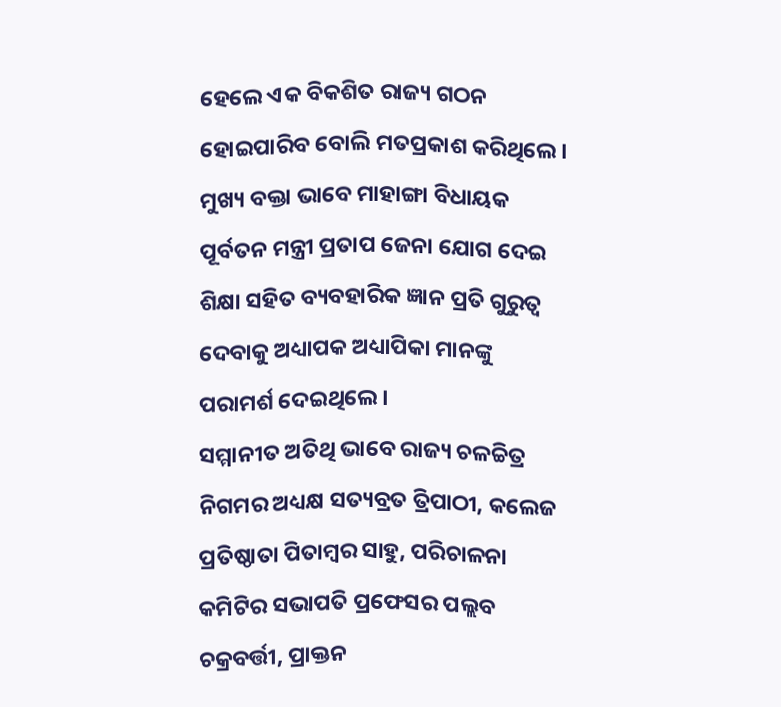ହେଲେ ଏକ ବିକଶିତ ରାଜ୍ୟ ଗଠନ ହୋଇପାରିବ ବୋଲି ମତପ୍ରକାଶ କରିଥିଲେ । ମୁଖ୍ୟ ବକ୍ତା ଭାବେ ମାହାଙ୍ଗା ବିଧାୟକ ପୂର୍ବତନ ମନ୍ତ୍ରୀ ପ୍ରତାପ ଜେନା ଯୋଗ ଦେଇ ଶିକ୍ଷା ସହିତ ବ୍ୟବହାରିକ ଜ୍ଞାନ ପ୍ରତି ଗୁରୁତ୍ୱ ଦେବାକୁ ଅଧ୍ୟାପକ ଅଧ୍ୟାପିକା ମାନଙ୍କୁ ପରାମର୍ଶ ଦେଇଥିଲେ ।
ସମ୍ମାନୀତ ଅତିଥି ଭାବେ ରାଜ୍ୟ ଚଳଚ୍ଚିତ୍ର ନିଗମର ଅଧ୍ୟକ୍ଷ ସତ୍ୟବ୍ରତ ତ୍ରିପାଠୀ, କଲେଜ ପ୍ରତିଷ୍ଠାତା ପିତାମ୍ବର ସାହୁ, ପରିଚାଳନା କମିଟିର ସଭାପତି ପ୍ରଫେସର ପଲ୍ଲବ ଚକ୍ରବର୍ତ୍ତୀ, ପ୍ରାକ୍ତନ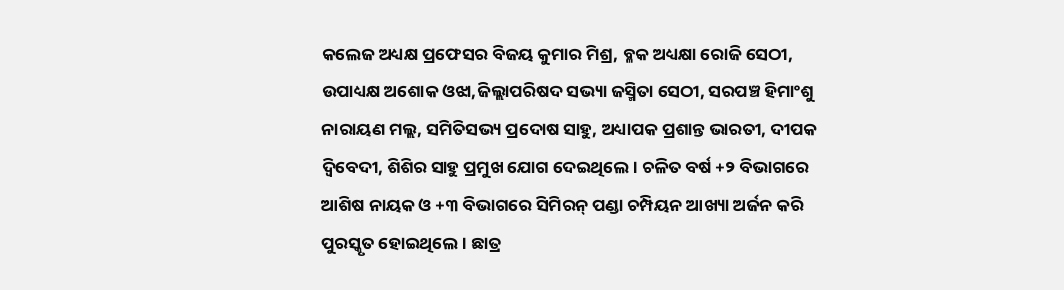କଲେଜ ଅଧ୍ୟକ୍ଷ ପ୍ରଫେସର ବିଜୟ କୁମାର ମିଶ୍ର, ବ୍ଳକ ଅଧ୍ୟକ୍ଷା ରୋଜି ସେଠୀ, ଉପାଧ୍ୟକ୍ଷ ଅଶୋକ ଓଝା,ଜିଲ୍ଲାପରିଷଦ ସଭ୍ୟା ଜସ୍ମିତା ସେଠୀ, ସରପଞ୍ଚ ହିମାଂଶୁ ନାରାୟଣ ମଲ୍ଲ, ସମିତିସଭ୍ୟ ପ୍ରଦୋଷ ସାହୁ, ଅଧ୍ୟାପକ ପ୍ରଶାନ୍ତ ଭାରତୀ, ଦୀପକ ଦ୍ୱିବେଦୀ, ଶିଶିର ସାହୁ ପ୍ରମୁଖ ଯୋଗ ଦେଇଥିଲେ । ଚଳିତ ବର୍ଷ +୨ ବିଭାଗରେ ଆଶିଷ ନାୟକ ଓ +୩ ବିଭାଗରେ ସିମିରନ୍ ପଣ୍ଡା ଚମ୍ପିୟନ ଆଖ୍ୟା ଅର୍ଜନ କରି ପୁରସ୍କୃତ ହୋଇଥିଲେ । ଛାତ୍ର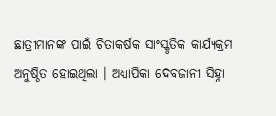ଛାତ୍ରୀମାନଙ୍କ ପାଇଁ ଚିତାକର୍ଷକ ସାଂସ୍କୃତିକ କାର୍ଯ୍ୟକ୍ରମ ଅନୁଷ୍ଠିତ ହୋଇଥିଲା । ଅଧ୍ୟାପିକା ଦେବଜାନୀ ସିହ୍ନା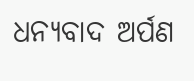ଧନ୍ୟବାଦ ଅର୍ପଣ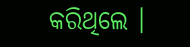କରିଥିଲେ ।